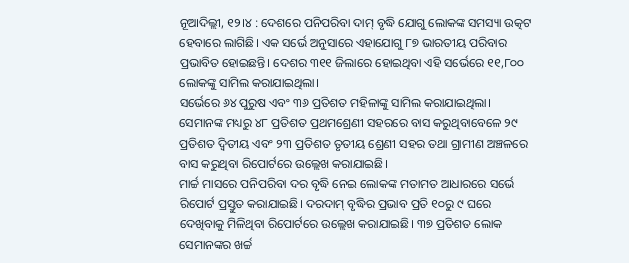ନୂଆଦିଲ୍ଲୀ, ୧୨।୪ : ଦେଶରେ ପନିପରିବା ଦାମ୍ ବୃଦ୍ଧି ଯୋଗୁ ଲୋକଙ୍କ ସମସ୍ୟା ଉତ୍କଟ ହେବାରେ ଲାଗିଛି। ଏକ ସର୍ଭେ ଅନୁସାରେ ଏହାଯୋଗୁ ୮୭ ଭାରତୀୟ ପରିବାର ପ୍ରଭାବିତ ହୋଇଛନ୍ତି। ଦେଶର ୩୧୧ ଜିଲାରେ ହୋଇଥିବା ଏହି ସର୍ଭେରେ ୧୧,୮୦୦ ଲୋକଙ୍କୁ ସାମିଲ କରାଯାଇଥିଲା।
ସର୍ଭେରେ ୬୪ ପୁରୁଷ ଏବଂ ୩୬ ପ୍ରତିଶତ ମହିଳାଙ୍କୁ ସାମିଲ କରାଯାଇଥିଲା। ସେମାନଙ୍କ ମଧ୍ୟରୁ ୪୮ ପ୍ରତିଶତ ପ୍ରଥମଶ୍ରେଣୀ ସହରରେ ବାସ କରୁଥିବାବେଳେ ୨୯ ପ୍ରତିଶତ ଦ୍ୱିତୀୟ ଏବଂ ୨୩ ପ୍ରତିଶତ ତୃତୀୟ ଶ୍ରେଣୀ ସହର ତଥା ଗ୍ରାମୀଣ ଅଞ୍ଚଳରେ ବାସ କରୁଥିବା ରିପୋର୍ଟରେ ଉଲ୍ଲେଖ କରାଯାଇଛି।
ମାର୍ଚ୍ଚ ମାସରେ ପନିପରିବା ଦର ବୃଦ୍ଧି ନେଇ ଲୋକଙ୍କ ମତାମତ ଆଧାରରେ ସର୍ଭେ ରିପୋର୍ଟ ପ୍ରସ୍ତୁତ କରାଯାଇଛି। ଦରଦାମ୍ ବୃଦ୍ଧିର ପ୍ରଭାବ ପ୍ରତି ୧୦ରୁ ୯ ଘରେ ଦେଖିବାକୁ ମିଳିଥିବା ରିପୋର୍ଟରେ ଉଲ୍ଲେଖ କରାଯାଇଛି। ୩୭ ପ୍ରତିଶତ ଲୋକ ସେମାନଙ୍କର ଖର୍ଚ୍ଚ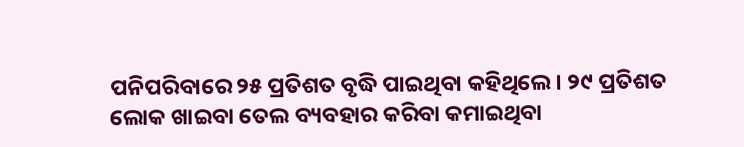ପନିପରିବାରେ ୨୫ ପ୍ରତିଶତ ବୃଦ୍ଧି ପାଇଥିବା କହିଥିଲେ। ୨୯ ପ୍ରତିଶତ ଲୋକ ଖାଇବା ତେଲ ବ୍ୟବହାର କରିବା କମାଇଥିବା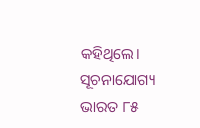କହିଥିଲେ।
ସୂଚନାଯୋଗ୍ୟ ଭାରତ ୮୫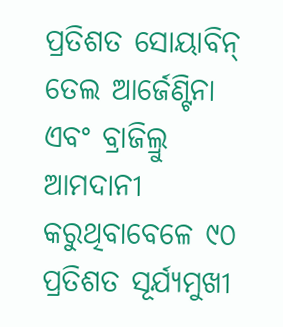ପ୍ରତିଶତ ସୋୟାବିନ୍ ତେଲ ଆର୍ଜେଣ୍ଟିନା ଏବଂ ବ୍ରାଜିଲ୍ରୁ ଆମଦାନୀ କରୁଥିବାବେଳେ ୯୦ ପ୍ରତିଶତ ସୂର୍ଯ୍ୟମୁଖୀ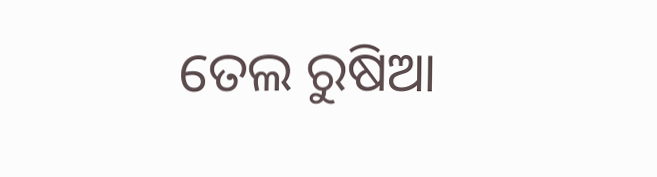ତେଲ ରୁଷିଆ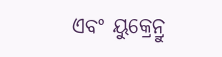ଏବଂ ୟୁକ୍ରେନ୍ରୁ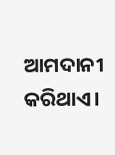ଆମଦାନୀ କରିଥାଏ।